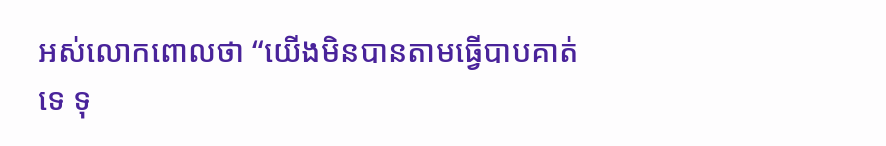អស់លោកពោលថា “យើងមិនបានតាមធ្វើបាបគាត់ទេ ទុ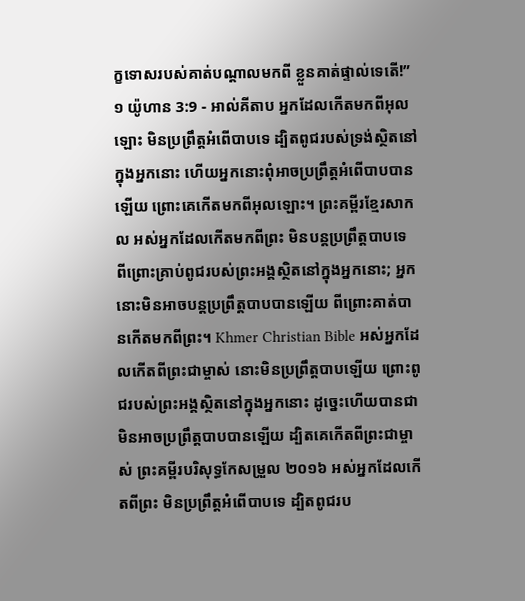ក្ខទោសរបស់គាត់បណ្ដាលមកពី ខ្លួនគាត់ផ្ទាល់ទេតើ!”
១ យ៉ូហាន 3:9 - អាល់គីតាប អ្នកដែលកើតមកពីអុលឡោះ មិនប្រព្រឹត្ដអំពើបាបទេ ដ្បិតពូជរបស់ទ្រង់ស្ថិតនៅក្នុងអ្នកនោះ ហើយអ្នកនោះពុំអាចប្រព្រឹត្ដអំពើបាបបានឡើយ ព្រោះគេកើតមកពីអុលឡោះ។ ព្រះគម្ពីរខ្មែរសាកល អស់អ្នកដែលកើតមកពីព្រះ មិនបន្តប្រព្រឹត្តបាបទេ ពីព្រោះគ្រាប់ពូជរបស់ព្រះអង្គស្ថិតនៅក្នុងអ្នកនោះ; អ្នកនោះមិនអាចបន្តប្រព្រឹត្តបាបបានឡើយ ពីព្រោះគាត់បានកើតមកពីព្រះ។ Khmer Christian Bible អស់អ្នកដែលកើតពីព្រះជាម្ចាស់ នោះមិនប្រព្រឹត្ដបាបឡើយ ព្រោះពូជរបស់ព្រះអង្គស្ថិតនៅក្នុងអ្នកនោះ ដូច្នេះហើយបានជាមិនអាចប្រព្រឹត្ដបាបបានឡើយ ដ្បិតគេកើតពីព្រះជាម្ចាស់ ព្រះគម្ពីរបរិសុទ្ធកែសម្រួល ២០១៦ អស់អ្នកដែលកើតពីព្រះ មិនប្រព្រឹត្តអំពើបាបទេ ដ្បិតពូជរប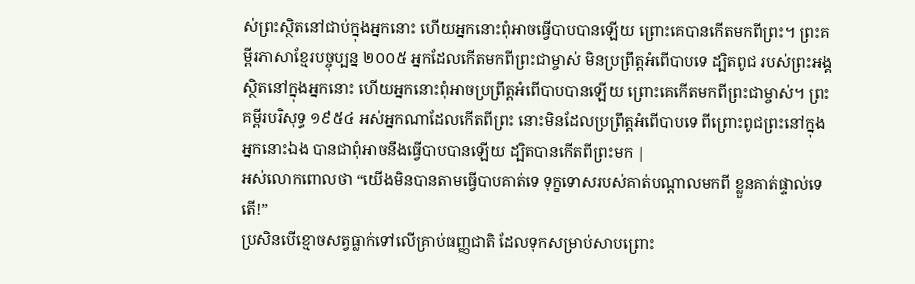ស់ព្រះស្ថិតនៅជាប់ក្នុងអ្នកនោះ ហើយអ្នកនោះពុំអាចធ្វើបាបបានឡើយ ព្រោះគេបានកើតមកពីព្រះ។ ព្រះគម្ពីរភាសាខ្មែរបច្ចុប្បន្ន ២០០៥ អ្នកដែលកើតមកពីព្រះជាម្ចាស់ មិនប្រព្រឹត្តអំពើបាបទេ ដ្បិតពូជ របស់ព្រះអង្គស្ថិតនៅក្នុងអ្នកនោះ ហើយអ្នកនោះពុំអាចប្រព្រឹត្តអំពើបាបបានឡើយ ព្រោះគេកើតមកពីព្រះជាម្ចាស់។ ព្រះគម្ពីរបរិសុទ្ធ ១៩៥៤ អស់អ្នកណាដែលកើតពីព្រះ នោះមិនដែលប្រព្រឹត្តអំពើបាបទេ ពីព្រោះពូជព្រះនៅក្នុងអ្នកនោះឯង បានជាពុំអាចនឹងធ្វើបាបបានឡើយ ដ្បិតបានកើតពីព្រះមក |
អស់លោកពោលថា “យើងមិនបានតាមធ្វើបាបគាត់ទេ ទុក្ខទោសរបស់គាត់បណ្ដាលមកពី ខ្លួនគាត់ផ្ទាល់ទេតើ!”
ប្រសិនបើខ្មោចសត្វធ្លាក់ទៅលើគ្រាប់ធញ្ញជាតិ ដែលទុកសម្រាប់សាបព្រោះ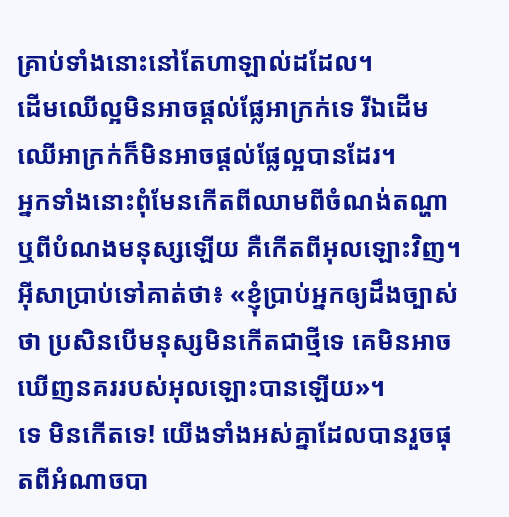គ្រាប់ទាំងនោះនៅតែហាឡាល់ដដែល។
ដើមឈើល្អមិនអាចផ្ដល់ផ្លែអាក្រក់ទេ រីឯដើមឈើអាក្រក់ក៏មិនអាចផ្ដល់ផ្លែល្អបានដែរ។
អ្នកទាំងនោះពុំមែនកើតពីឈាមពីចំណង់តណ្ហា ឬពីបំណងមនុស្សឡើយ គឺកើតពីអុលឡោះវិញ។
អ៊ីសាប្រាប់ទៅគាត់ថា៖ «ខ្ញុំប្រាប់អ្នកឲ្យដឹងច្បាស់ថា ប្រសិនបើមនុស្សមិនកើតជាថ្មីទេ គេមិនអាចឃើញនគររបស់អុលឡោះបានឡើយ»។
ទេ មិនកើតទេ! យើងទាំងអស់គ្នាដែលបានរួចផុតពីអំណាចបា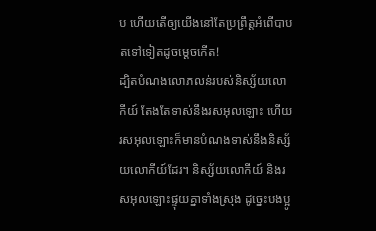ប ហើយតើឲ្យយើងនៅតែប្រព្រឹត្ដអំពើបាបតទៅទៀតដូចម្ដេចកើត!
ដ្បិតបំណងលោភលន់របស់និស្ស័យលោកីយ៍ តែងតែទាស់នឹងរសអុលឡោះ ហើយរសអុលឡោះក៏មានបំណងទាស់នឹងនិស្ស័យលោកីយ៍ដែរ។ និស្ស័យលោកីយ៍ និងរសអុលឡោះផ្ទុយគ្នាទាំងស្រុង ដូច្នេះបងប្អូ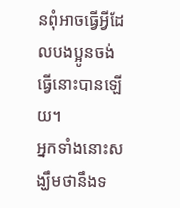នពុំអាចធ្វើអ្វីដែលបងប្អូនចង់ធ្វើនោះបានឡើយ។
អ្នកទាំងនោះសង្ឃឹមថានឹងទ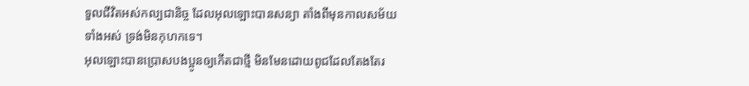ទួលជីវិតអស់កល្បជានិច្ច ដែលអុលឡោះបានសន្យា តាំងពីមុនកាលសម័យទាំងអស់ ទ្រង់មិនកុហកទេ។
អុលឡោះបានប្រោសបងប្អូនឲ្យកើតជាថ្មី មិនមែនដោយពូជដែលតែងតែរ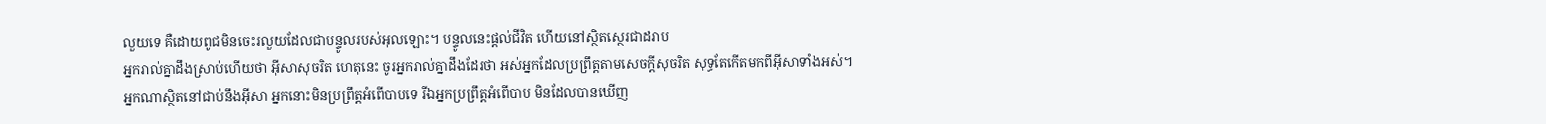លួយទេ គឺដោយពូជមិនចេះរលួយដែលជាបន្ទូលរបស់អុលឡោះ។ បន្ទូលនេះផ្ដល់ជីវិត ហើយនៅស្ថិតស្ថេរជាដរាប
អ្នករាល់គ្នាដឹងស្រាប់ហើយថា អ៊ីសាសុចរិត ហេតុនេះ ចូរអ្នករាល់គ្នាដឹងដែរថា អស់អ្នកដែលប្រព្រឹត្ដតាមសេចក្ដីសុចរិត សុទ្ធតែកើតមកពីអ៊ីសាទាំងអស់។
អ្នកណាស្ថិតនៅជាប់នឹងអ៊ីសា អ្នកនោះមិនប្រព្រឹត្ដអំពើបាបទេ រីឯអ្នកប្រព្រឹត្ដអំពើបាប មិនដែលបានឃើញ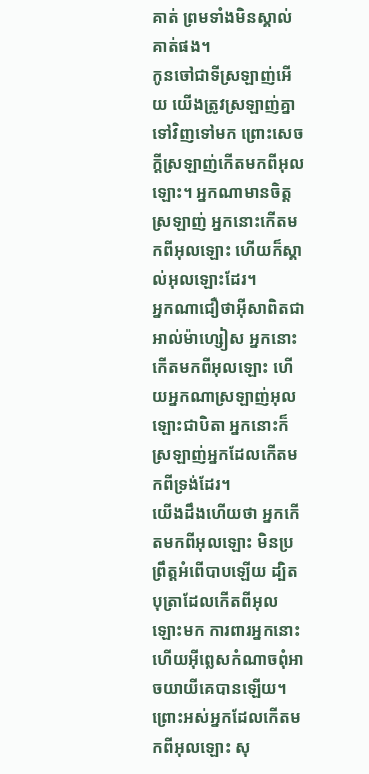គាត់ ព្រមទាំងមិនស្គាល់គាត់ផង។
កូនចៅជាទីស្រឡាញ់អើយ យើងត្រូវស្រឡាញ់គ្នាទៅវិញទៅមក ព្រោះសេចក្ដីស្រឡាញ់កើតមកពីអុលឡោះ។ អ្នកណាមានចិត្ដស្រឡាញ់ អ្នកនោះកើតមកពីអុលឡោះ ហើយក៏ស្គាល់អុលឡោះដែរ។
អ្នកណាជឿថាអ៊ីសាពិតជាអាល់ម៉ាហ្សៀស អ្នកនោះកើតមកពីអុលឡោះ ហើយអ្នកណាស្រឡាញ់អុលឡោះជាបិតា អ្នកនោះក៏ស្រឡាញ់អ្នកដែលកើតមកពីទ្រង់ដែរ។
យើងដឹងហើយថា អ្នកកើតមកពីអុលឡោះ មិនប្រព្រឹត្ដអំពើបាបឡើយ ដ្បិតបុត្រាដែលកើតពីអុលឡោះមក ការពារអ្នកនោះ ហើយអ៊ីព្លេសកំណាចពុំអាចយាយីគេបានឡើយ។
ព្រោះអស់អ្នកដែលកើតមកពីអុលឡោះ សុ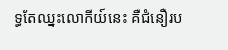ទ្ធតែឈ្នះលោកីយ៍នេះ គឺជំនឿរប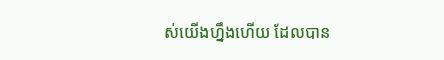ស់យើងហ្នឹងហើយ ដែលបាន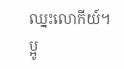ឈ្នះលោកីយ៍។
ប្អូ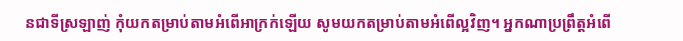នជាទីស្រឡាញ់ កុំយកតម្រាប់តាមអំពើអាក្រក់ឡើយ សូមយកតម្រាប់តាមអំពើល្អវិញ។ អ្នកណាប្រព្រឹត្ដអំពើ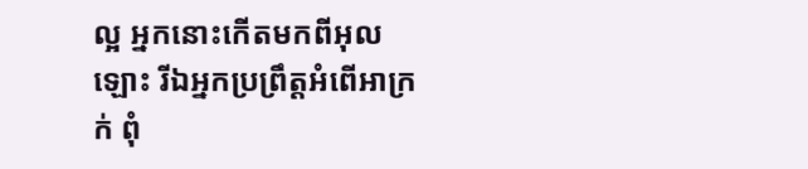ល្អ អ្នកនោះកើតមកពីអុលឡោះ រីឯអ្នកប្រព្រឹត្ដអំពើអាក្រក់ ពុំ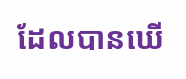ដែលបានឃើ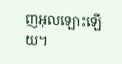ញអុលឡោះឡើយ។